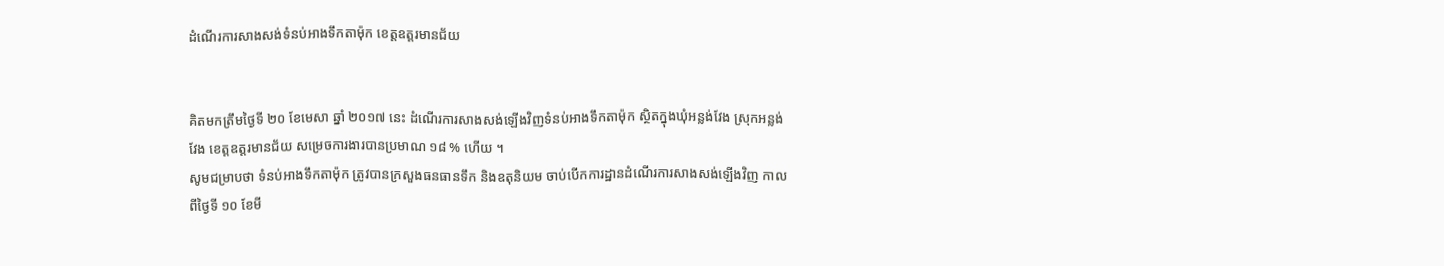ដំណើរការសាងសង់ទំនប់អាងទឹកតាម៉ុក ខេត្តឧត្តរមានជ័យ


គិតមកត្រឹមថ្ងៃទី ២០ ខែមេសា ឆ្នាំ ២០១៧ នេះ ដំណើរការសាងសង់ឡើងវិញទំនប់អាងទឹកតាម៉ុក ស្ថិតក្នុងឃុំអន្លង់វែង ស្រុកអន្លង់វែង ខេត្តឧត្តរមានជ័យ សម្រេចការងារបានប្រមាណ ១៨ % ហើយ ។
សូមជម្រាបថា ទំនប់អាងទឹកតាម៉ុក ត្រូវបានក្រសួងធនធានទឹក និងឧតុនិយម ចាប់បើកការដ្ឋានដំណើរការសាងសង់ឡើងវិញ កាលពីថ្ងៃទី ១០ ខែមី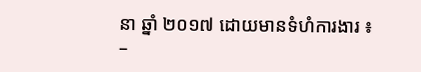នា ឆ្នាំ ២០១៧ ដោយមានទំហំការងារ ៖
–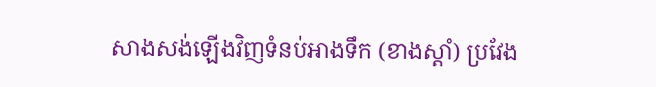សាងសង់ឡើងវិញទំនប់អាងទឹក (ខាងស្តាំ) ប្រវែង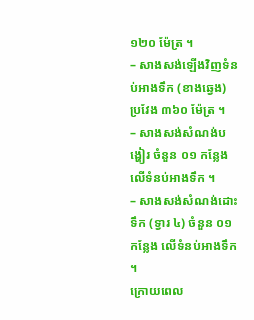១២០ ម៉ែត្រ ។
– សាងសង់ឡើងវិញទំនប់អាងទឹក (ខាងឆ្វេង) ប្រវែង ៣៦០ ម៉ែត្រ ។
– សាងសង់សំណង់បង្ហៀរ ចំនួន ០១ កន្លែង លើទំនប់អាងទឹក ។
– សាងសង់សំណង់ដោះទឹក (ទ្វារ ៤) ចំនួន ០១ កន្លែង លើទំនប់អាងទឹក ។
ក្រោយពេល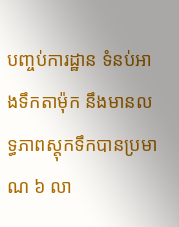បញ្ចប់ការដ្ឋាន ទំនប់អាងទឹកតាម៉ុក នឹងមានលទ្ធភាពស្តុកទឹកបានប្រមាណ ៦ លា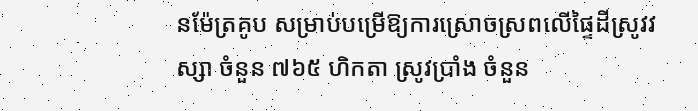នម៉ែត្រគូប សម្រាប់បម្រើឱ្យការស្រោចស្រពលើផ្ទៃដីស្រូវវស្សា ចំនួន ៧៦៥ ហិកតា ស្រូវប្រាំង ចំនួន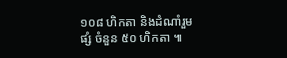១០៨ ហិកតា និងដំណាំរួមផ្សំ ចំនួន ៥០ ហិកតា ៕